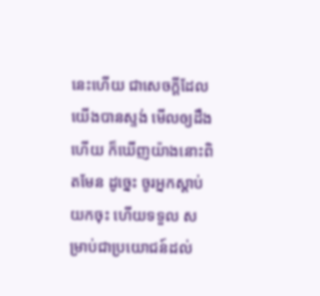នេះហើយ ជាសេចក្ដីដែលយើងបានស្ទង់ មើលឲ្យដឹងហើយ ក៏ឃើញយ៉ាងនោះពិតមែន ដូច្នេះ ចូរអ្នកស្តាប់យកចុះ ហើយទទួល សម្រាប់ជាប្រយោជន៍ដល់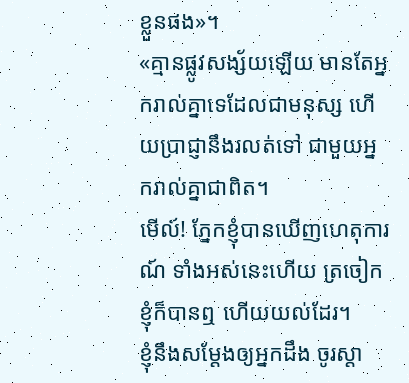ខ្លួនផង»។
«គ្មានផ្លូវសង្ស័យឡើយ មានតែអ្នករាល់គ្នាទេដែលជាមនុស្ស ហើយប្រាជ្ញានឹងរលត់ទៅ ជាមួយអ្នករាល់គ្នាជាពិត។
មើល៍! ភ្នែកខ្ញុំបានឃើញហេតុការណ៍ ទាំងអស់នេះហើយ ត្រចៀកខ្ញុំក៏បានឮ ហើយយល់ដែរ។
ខ្ញុំនឹងសម្ដែងឲ្យអ្នកដឹង ចូរស្តា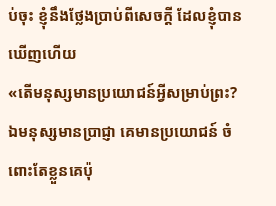ប់ចុះ ខ្ញុំនឹងថ្លែងប្រាប់ពីសេចក្ដី ដែលខ្ញុំបានឃើញហើយ
«តើមនុស្សមានប្រយោជន៍អ្វីសម្រាប់ព្រះ? ឯមនុស្សមានប្រាជ្ញា គេមានប្រយោជន៍ ចំពោះតែខ្លួនគេប៉ុ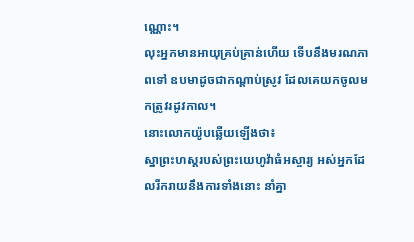ណ្ណោះ។
លុះអ្នកមានអាយុគ្រប់គ្រាន់ហើយ ទើបនឹងមរណភាពទៅ ឧបមាដូចជាកណ្ដាប់ស្រូវ ដែលគេយកចូលមកត្រូវរដូវកាល។
នោះលោកយ៉ូបឆ្លើយឡើងថា៖
ស្នាព្រះហស្ដរបស់ព្រះយេហូវ៉ាធំអស្ចារ្យ អស់អ្នកដែលរីករាយនឹងការទាំងនោះ នាំគ្នា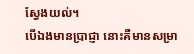ស្វែងយល់។
បើឯងមានប្រាជ្ញា នោះគឺមានសម្រា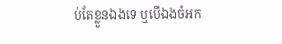ប់តែខ្លួនឯងទេ ឬបើឯងចំអក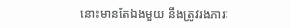នោះមានតែឯងមួយ នឹងត្រូវរងភារៈ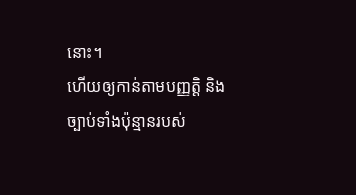នោះ។
ហើយឲ្យកាន់តាមបញ្ញត្តិ និងច្បាប់ទាំងប៉ុន្មានរបស់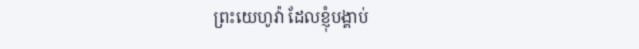ព្រះយេហូវ៉ា ដែលខ្ញុំបង្គាប់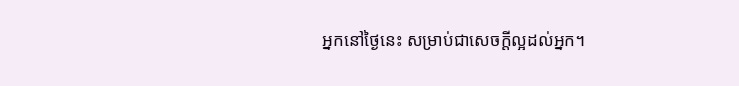អ្នកនៅថ្ងៃនេះ សម្រាប់ជាសេចក្ដីល្អដល់អ្នក។